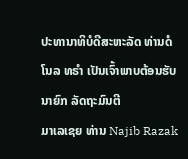ປະທານາທິບໍດີສະຫະລັດ ທ່ານດໍໂນລ ທຣຳ ເປັນເຈົ້າພາບຕ້ອນຮັບນາຍົກ ລັດຖະມົນຕີ
ມາເລເຊຍ ທ່ານ Najib Razak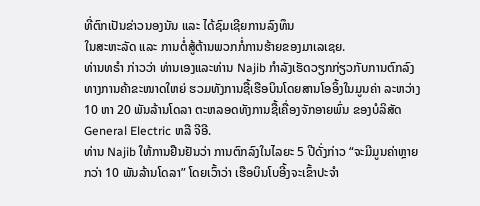ທີ່ຕົກເປັນຂ່າວນອງນັນ ແລະ ໄດ້ຊົມເຊີຍການລົງທຶນ
ໃນສະຫະລັດ ແລະ ການຕໍ່ສູ້ຕ້ານພວກກໍ່ການຮ້າຍຂອງມາເລເຊຍ.
ທ່ານທຣຳ ກ່າວວ່າ ທ່ານເອງແລະທ່ານ Najib ກຳລັງເຮັດວຽກກ່ຽວກັບການຕົກລົງ
ທາງການຄ້າຂະໜາດໃຫຍ່ ຮວມທັງການຊື້ເຮືອບິນໂດຍສານໂອອິ້ງໃນມູນຄ່າ ລະຫວ່າງ
10 ຫາ 20 ພັນລ້ານໂດລາ ຕະຫລອດທັງການຊື້ເຄື່ອງຈັກອາຍພົ່ນ ຂອງບໍລິສັດ
General Electric ຫລື ຈີອີ.
ທ່ານ Najib ໃຫ້ການຢືນຢັນວ່າ ການຕົກລົງໃນໄລຍະ 5 ປີດັ່ງກ່າວ “ຈະມີມູນຄ່າຫຼາຍ
ກວ່າ 10 ພັນລ້ານໂດລາ” ໂດຍເວົ້າວ່າ ເຮືອບິນໂບອີ້ງຈະເຂົ້າປະຈຳ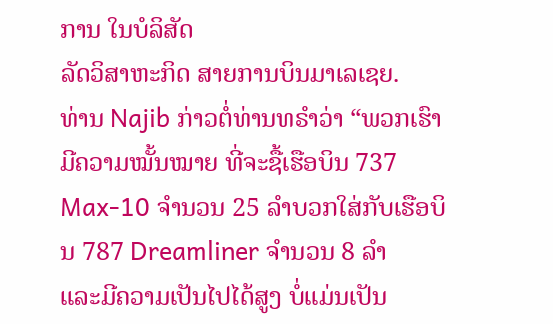ການ ໃນບໍລິສັດ
ລັດວິສາຫະກິດ ສາຍການບິນມາເລເຊຍ.
ທ່ານ Najib ກ່າວຕໍ່ທ່ານທຣຳວ່າ “ພວກເຮົາມີຄວາມໝັ້ນໝາຍ ທີ່ຈະຊື້ເຮືອບິນ 737
Max-10 ຈຳນວນ 25 ລຳບວກໃສ່ກັບເຮືອບິນ 787 Dreamliner ຈຳນວນ 8 ລຳ
ແລະມີຄວາມເປັນໄປໄດ້ສູງ ບໍ່ແມ່ນເປັນ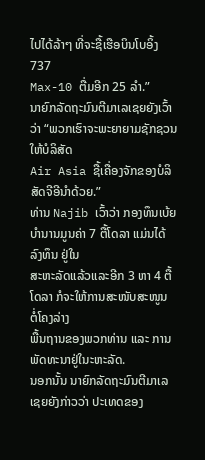ໄປໄດ້ລ້າໆ ທີ່ຈະຊື້ເຮືອບິນໂບອິ້ງ 737
Max-10 ຕື່ມອີກ 25 ລຳ.”
ນາຍົກລັດຖະມົນຕີມາເລເຊຍຍັງເວົ້າວ່າ “ພວກເຮົາຈະພະຍາຍາມຊັກຊວນໃຫ້ບໍລິສັດ
Air Asia ຊື້ເຄື່ອງຈັກຂອງບໍລິສັດຈີອີນຳດ້ວຍ.”
ທ່ານ Najib ເວົ້າວ່າ ກອງທຶນເບ້ຍບຳນານມູນຄ່າ 7 ຕື້ໂດລາ ແມ່ນໄດ້ລົງທຶນ ຢູ່ໃນ
ສະຫະລັດແລ້ວແລະອີກ 3 ຫາ 4 ຕື້ໂດລາ ກໍຈະໃຫ້ການສະໜັບສະໜູນ ຕໍ່ໂຄງລ່າງ
ພື້ນຖານຂອງພວກທ່ານ ແລະ ການພັດທະນາຢູ່ໃນະຫະລັດ.
ນອກນັ້ນ ນາຍົກລັດຖະມົນຕີມາເລເຊຍຍັງກ່າວວ່າ ປະເທດຂອງ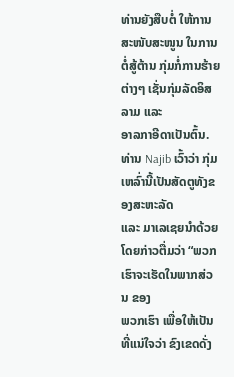ທ່ານຍັງສືບຕໍ່ ໃຫ້ການ ສະໜັບສະໜູນ ໃນການຕໍ່ສູ້ຕ້ານ ກຸ່ມກໍ່ການຮ້າຍຕ່າງໆ ເຊັ່ນກຸ່ມລັດອິສລາມ ແລະ
ອາລກາອີດາເປັນຕົ້ນ. ທ່ານ Najib ເວົ້າວ່າ ກຸ່ມເຫລົ່ານີ້ເປັນສັດຕູທັງຂອງສະຫະລັດ
ແລະ ມາເລເຊຍນຳດ້ວຍ ໂດຍກ່າວຕື່ມວ່າ “ພວກເຮົາຈະເຮັດໃນພາກສ່ວນ ຂອງ
ພວກເຮົາ ເພື່ອໃຫ້ເປັນທີ່ແນ່ໃຈວ່າ ຂົງເຂດດັ່ງ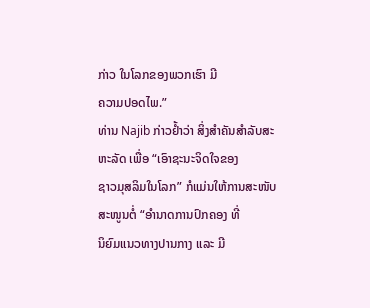ກ່າວ ໃນໂລກຂອງພວກເຮົາ ມີ
ຄວາມປອດໄພ.”
ທ່ານ Najib ກ່າວຢ້ຳວ່າ ສິ່ງສຳຄັນສຳລັບສະຫະລັດ ເພື່ອ “ເອົາຊະນະຈິດໃຈຂອງ
ຊາວມຸສລິມໃນໂລກ” ກໍແມ່ນໃຫ້ການສະໜັບສະໜູນຕໍ່ “ອຳນາດການປົກຄອງ ທີ່
ນິຍົມແນວທາງປານກາງ ແລະ ມີ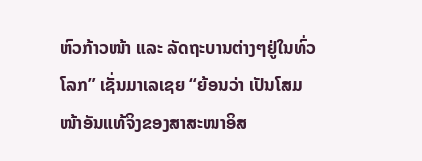ຫົວກ້າວໜ້າ ແລະ ລັດຖະບານຕ່າງໆຢູ່ໃນທົ່ວ
ໂລກ” ເຊັ່ນມາເລເຊຍ “ຍ້ອນວ່າ ເປັນໂສມໜ້າອັນແທ້ຈິງຂອງສາສະໜາອິສ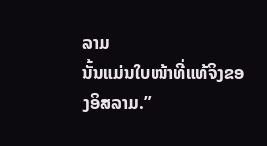ລາມ
ນັ້ນແມ່ນໃບໜ້າທີ່ແທ້ຈິງຂອງອິສລາມ.”